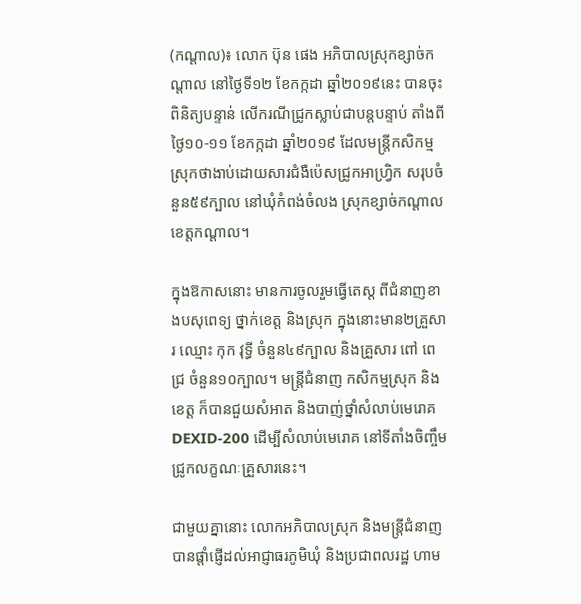(កណ្ដាល)៖ លោក ប៊ុន ផេង អភិបាលស្រុកខ្សាច់កណ្តាល នៅថ្ងៃទី១២ ខែកក្កដា ឆ្នាំ២០១៩នេះ បានចុះពិនិត្យបន្ទាន់ លើករណីជ្រូកស្លាប់ជាបន្តបន្ទាប់ តាំងពីថ្ងៃ១០-១១ ខែកក្កដា ឆ្នាំ២០១៩ ដែលមន្ត្រីកសិកម្មស្រុកថាងាប់ដោយសារជំងឺប៉េសជ្រូកអាហ្វ្រិក សរុបចំនួន៥៩ក្បាល នៅឃុំកំពង់ចំលង ស្រុកខ្សាច់កណ្តាល ខេត្តកណ្ដាល។

ក្នុងឱកាសនោះ មានការចូលរួមធ្វើតេស្ត ពីជំនាញខាងបសុពេទ្យ ថ្នាក់ខេត្ត និងស្រុក ក្នុងនោះមាន២គ្រួសារ ឈ្មោះ កុក វុទ្ធី ចំនួន៤៩ក្បាល និងគ្រួសារ ពៅ ពេជ្រ ចំនួន១០ក្បាល។ មន្រ្តីជំនាញ កសិកម្មស្រុក និងខេត្ត ក៏បានជួយសំអាត និងបាញ់ថ្នាំសំលាប់មេរោគ DEXID-200 ដើម្បីសំលាប់មេរោគ នៅទីតាំងចិញ្ចឹមជ្រូកលក្ខណៈគ្រួសារនេះ។

ជាមួយគ្នានោះ លោកអភិបាលស្រុក និងមន្រ្តីជំនាញ បានផ្តាំផ្ញើដល់អាជ្ញាធរភូមិឃុំ និងប្រជាពលរដ្ឋ ហាម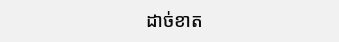ដាច់ខាត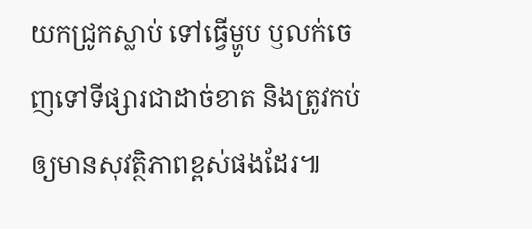យកជ្រូកស្លាប់ ទៅធ្វើម្ហូប ឫលក់ចេញទៅទីផ្សារជាដាច់ខាត និងត្រូវកប់ឲ្យមានសុវត្ថិភាពខ្ពស់ផងដែរ៕